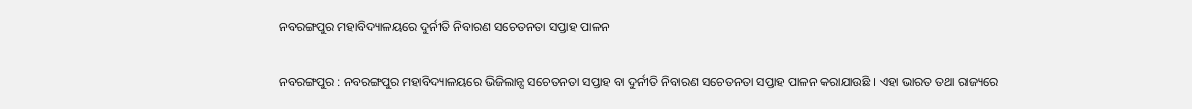ନବରଙ୍ଗପୁର ମହାବିଦ୍ୟାଳୟରେ ଦୁର୍ନୀତି ନିବାରଣ ସଚେତନତା ସପ୍ତାହ ପାଳନ

ନବରଙ୍ଗପୁର : ନବରଙ୍ଗପୁର ମହାବିଦ୍ୟାଳୟରେ ଭିଜିଲାନ୍ସ ସଚେତନତା ସପ୍ତାହ ବା ଦୁର୍ନୀତି ନିବାରଣ ସଚେତନତା ସପ୍ତାହ ପାଳନ କରାଯାଉଛି । ଏହା ଭାରତ ତଥା ରାଜ୍ୟରେ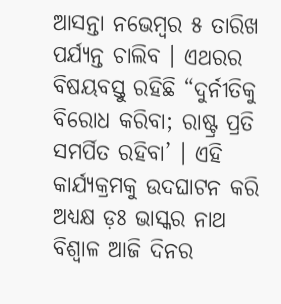ଆସନ୍ତା ନଭେମ୍ବର ୫ ତାରିଖ ପର୍ଯ୍ୟନ୍ତ ଚାଲିବ । ଏଥରର ବିଷୟବସ୍ତୁ ରହିଛି “ଦୁର୍ନୀତିକୁ ବିରୋଧ କରିବା; ରାଷ୍ଟ୍ର ପ୍ରତି ସମର୍ପିତ ରହିବା’ । ଏହି କାର୍ଯ୍ୟକ୍ରମକୁ ଉଦଘାଟନ କରି ଅଧ୍ୟକ୍ଷ ଡ଼ଃ ଭାସ୍କର ନାଥ ବିଶ୍ୱାଳ ଆଜି ଦିନର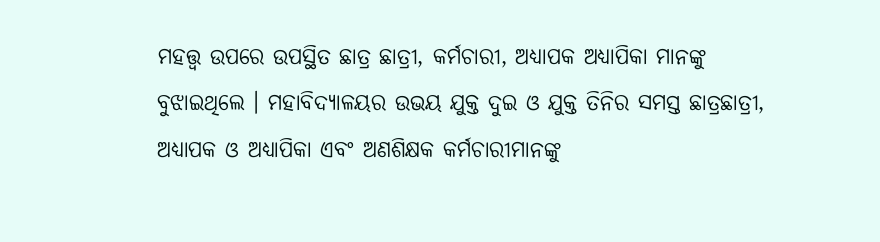ମହତ୍ତ୍ୱ ଉପରେ ଉପସ୍ଥିତ ଛାତ୍ର ଛାତ୍ରୀ, କର୍ମଚାରୀ, ଅଧ୍ୟାପକ ଅଧ୍ୟାପିକା ମାନଙ୍କୁ ବୁଝାଇଥିଲେ । ମହାବିଦ୍ୟାଳୟର ଉଭୟ ଯୁକ୍ତ ଦୁଇ ଓ ଯୁକ୍ତ ତିନିର ସମସ୍ତ ଛାତ୍ରଛାତ୍ରୀ, ଅଧ୍ୟାପକ ଓ ଅଧ୍ୟାପିକା ଏବଂ ଅଣଶିକ୍ଷକ କର୍ମଚାରୀମାନଙ୍କୁ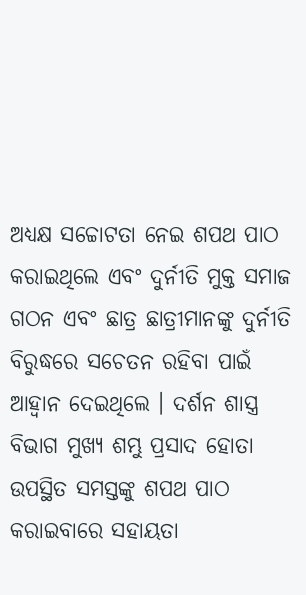ଅଧ୍ୟକ୍ଷ ସଚ୍ଚୋଟତା ନେଇ ଶପଥ ପାଠ କରାଇଥିଲେ ଏବଂ ଦୁର୍ନୀତି ମୁକ୍ତ ସମାଜ ଗଠନ ଏବଂ ଛାତ୍ର ଛାତ୍ରୀମାନଙ୍କୁ ଦୁର୍ନୀତି ବିରୁଦ୍ଧରେ ସଚେତନ ରହିବା ପାଇଁ ଆହ୍ୱାନ ଦେଇଥିଲେ । ଦର୍ଶନ ଶାସ୍ତ୍ର ବିଭାଗ ମୁଖ୍ୟ ଶମ୍ଭୁ ପ୍ରସାଦ ହୋତା ଉପସ୍ଥିତ ସମସ୍ତଙ୍କୁ ଶପଥ ପାଠ କରାଇବାରେ ସହାୟତା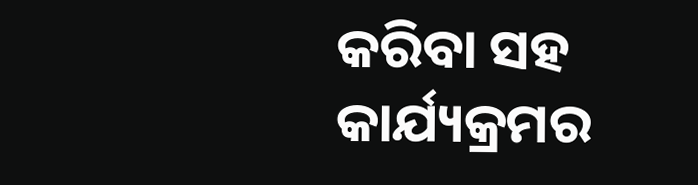କରିବା ସହ କାର୍ଯ୍ୟକ୍ରମର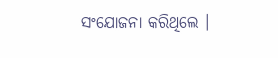ସଂଯୋଜନା କରିଥିଲେ ।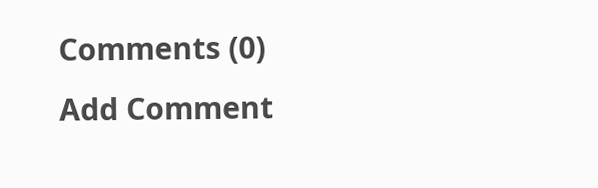Comments (0)
Add Comment